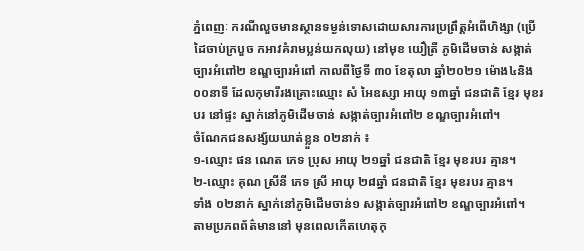ភ្នំពេញៈ ករណីលួចមានស្ថានទម្ងន់ទោសដោយសារការប្រព្រឹត្តអំពើហិង្សា (ប្រើដៃចាប់ក្របួច កអាវគំរាមប្លន់យកលុយ) នៅមុខ យឿត្រី ភូមិដើមចាន់ សង្កាត់ច្បារអំពៅ២ ខណ្ឌច្បារអំពៅ កាលពីថ្ងៃទី ៣០ ខែតុលា ឆ្នាំ២០២១ ម៉ោង៤និង០០នាទី ដែលកុមារីរងគ្រោះឈ្មោះ សំ អៃឧស្សា អាយុ ១៣ឆ្នាំ ជនជាតិ ខ្មែរ មុខរបរ នៅផ្ទះ ស្នាក់នៅភូមិដើមចាន់ សង្កាត់ច្បារអំពៅ២ ខណ្ឌច្បារអំពៅ។
ចំណែកជនសង្ស័យឃាត់ខ្លួន ០២នាក់ ៖
១-ឈ្មោះ ផន ណេត ភេទ ប្រុស អាយុ ២១ឆ្នាំ ជនជាតិ ខ្មែរ មុខរបរ គ្មាន។
២-ឈ្មោះ គុណ ស្រីនី ភេទ ស្រី អាយុ ២៨ឆ្នាំ ជនជាតិ ខ្មែរ មុខរបរ គ្មាន។
ទាំង ០២នាក់ ស្នាក់នៅភូមិដើមចាន់១ សង្កាត់ច្បារអំពៅ២ ខណ្ឌច្បារអំពៅ។
តាមប្រភពព័ត៌មាននៅ មុនពេលកើតហេតុកុ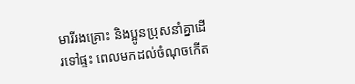មារីរងគ្រោះ និងប្អូនប្រុសនាំគ្នាដើរទៅផ្ទះ ពេលមកដល់ចំណុចកើត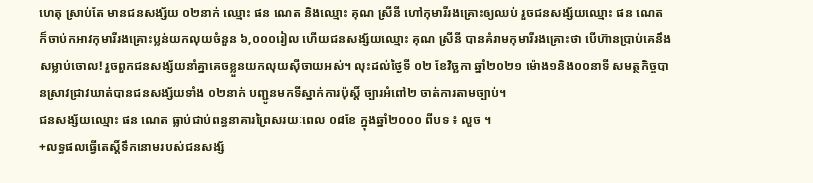ហេតុ ស្រាប់តែ មានជនសង្ស័យ ០២នាក់ ឈ្មោះ ផន ណេត និងឈ្មោះ គុណ ស្រីនី ហៅកុមារីរងគ្រោះឲ្យឈប់ រួចជនសង្ស័យឈ្មោះ ផន ណេត ក៏ចាប់កអាវកុមារីរងគ្រោះប្លន់យកលុយចំនួន ៦,០០០រៀល ហើយជនសង្ស័យឈ្មោះ គុណ ស្រីនី បានគំរាមកុមារីរងគ្រោះថា បើហ៊ានប្រាប់គេនឹងសម្លាប់ចោល! រួចពួកជនសង្ស័យនាំគ្នាគេចខ្លួនយកលុយស៊ីចាយអស់។ លុះដល់ថ្ងៃទី ០២ ខែវិច្ឆកា ឆ្នាំ២០២១ ម៉ោង១និង០០នាទី សមត្ថកិច្ចបានស្រាវជ្រាវឃាត់បានជនសង្ស័យទាំង ០២នាក់ បញ្ជូនមកទីស្នាក់ការប៉ុស្តិ៍ ច្បារអំពៅ២ ចាត់ការតាមច្បាប់។
ជនសង្ស័យឈ្មោះ ផន ណេត ធ្លាប់ជាប់ពន្ធនាគារព្រៃសរយៈពេល ០៨ខែ ក្នុងឆ្នាំ២០០០ ពីបទ ៖ លួច ។
+លទ្ធផលធ្វើតេស្តិ៍ទឹកនោមរបស់ជនសង្ស័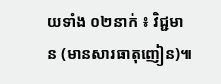យទាំង ០២នាក់ ៖ វិជ្ជមាន (មានសារធាតុញៀន)៕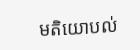មតិយោបល់